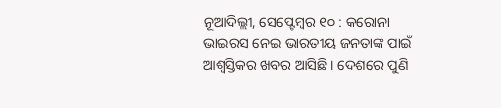ନୂଆଦିଲ୍ଲୀ, ସେପ୍ଟେମ୍ବର ୧୦ : କରୋନା ଭାଇରସ ନେଇ ଭାରତୀୟ ଜନତାଙ୍କ ପାଇଁ ଆଶ୍ୱସ୍ତିକର ଖବର ଆସିଛି । ଦେଶରେ ପୁଣି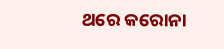ଥରେ କରୋନା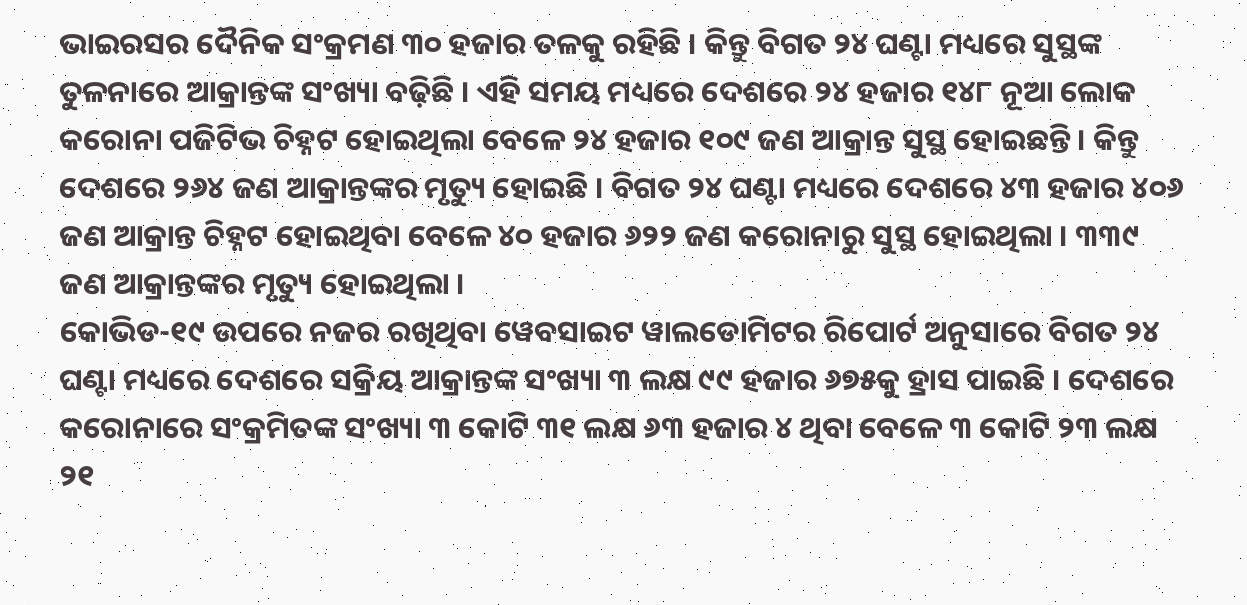ଭାଇରସର ଦୈନିକ ସଂକ୍ରମଣ ୩୦ ହଜାର ତଳକୁ ରହିଛି । କିନ୍ତୁ ବିଗତ ୨୪ ଘଣ୍ଟା ମଧ୍ୟରେ ସୁସ୍ଥଙ୍କ ତୁଳନାରେ ଆକ୍ରାନ୍ତଙ୍କ ସଂଖ୍ୟା ବଢ଼ିଛି । ଏହି ସମୟ ମଧ୍ୟରେ ଦେଶରେ ୨୪ ହଜାର ୧୪୮ ନୂଆ ଲୋକ କରୋନା ପଜିଟିଭ ଚିହ୍ନଟ ହୋଇଥିଲା ବେଳେ ୨୪ ହଜାର ୧୦୯ ଜଣ ଆକ୍ରାନ୍ତ ସୁସ୍ଥ ହୋଇଛନ୍ତି । କିନ୍ତୁ ଦେଶରେ ୨୬୪ ଜଣ ଆକ୍ରାନ୍ତଙ୍କର ମୃତ୍ୟୁ ହୋଇଛି । ବିଗତ ୨୪ ଘଣ୍ଟା ମଧ୍ୟରେ ଦେଶରେ ୪୩ ହଜାର ୪୦୬ ଜଣ ଆକ୍ରାନ୍ତ ଚିହ୍ନଟ ହୋଇଥିବା ବେଳେ ୪୦ ହଜାର ୬୨୨ ଜଣ କରୋନାରୁ ସୁସ୍ଥ ହୋଇଥିଲା । ୩୩୯ ଜଣ ଆକ୍ରାନ୍ତଙ୍କର ମୃତ୍ୟୁ ହୋଇଥିଲା ।
କୋଭିଡ-୧୯ ଉପରେ ନଜର ରଖିଥିବା ୱେବସାଇଟ ୱାଲଡୋମିଟର ରିପୋର୍ଟ ଅନୁସାରେ ବିଗତ ୨୪ ଘଣ୍ଟା ମଧ୍ୟରେ ଦେଶରେ ସକ୍ରିୟ ଆକ୍ରାନ୍ତଙ୍କ ସଂଖ୍ୟା ୩ ଲକ୍ଷ ୯୯ ହଜାର ୬୭୫କୁ ହ୍ରାସ ପାଇଛି । ଦେଶରେ କରୋନାରେ ସଂକ୍ରମିତଙ୍କ ସଂଖ୍ୟା ୩ କୋଟି ୩୧ ଲକ୍ଷ ୬୩ ହଜାର ୪ ଥିବା ବେଳେ ୩ କୋଟି ୨୩ ଲକ୍ଷ ୨୧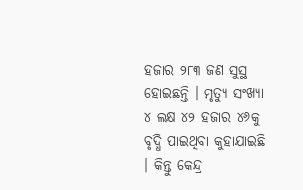ହଜାର ୨୮୩ ଜଣ ସୁସ୍ଥ ହୋଇଛନ୍ତି । ମୃତ୍ୟୁ ସଂଖ୍ୟା ୪ ଲକ୍ଷ ୪୨ ହଜାର ୪୬କୁ ବୃଦ୍ଧି ପାଇଥିବା କୁହାଯାଇଛି । କିନ୍ତୁ କେନ୍ଦ୍ର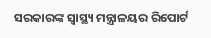ସରକାରଙ୍କ ସ୍ୱାସ୍ଥ୍ୟ ମନ୍ତ୍ରାଳୟର ରିପୋର୍ଟ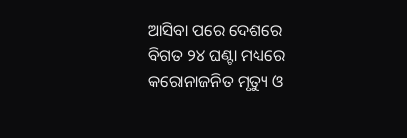ଆସିବା ପରେ ଦେଶରେ ବିଗତ ୨୪ ଘଣ୍ଟା ମଧ୍ୟରେ କରୋନାଜନିତ ମୃତ୍ୟୁ ଓ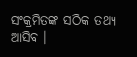ସଂକ୍ରମିତଙ୍କ ସଠିକ ତଥ୍ୟ ଆସିବ ।